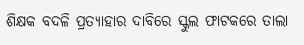ଶିକ୍ଷକ ବଦଳି ପ୍ରତ୍ୟାହାର ଦାବିରେ ସ୍କୁଲ ଫାଟକରେ ତାଲା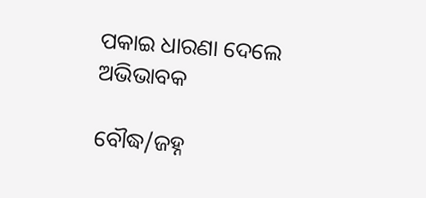ପକାଇ ଧାରଣା ଦେଲେ ଅଭିଭାବକ

ବୌଦ୍ଧ/ଜହ୍ନ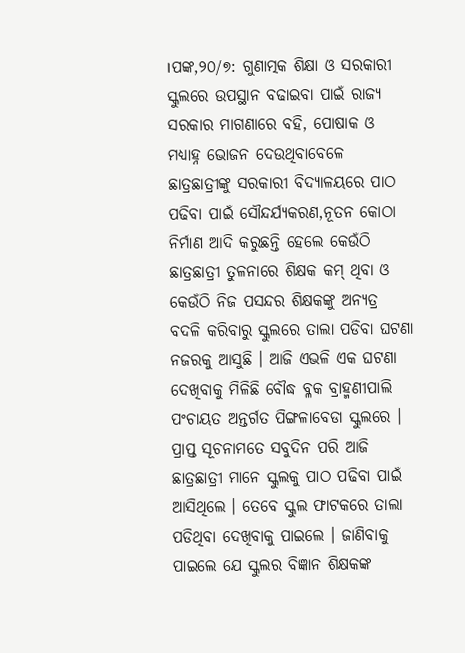।ପଙ୍କ,୨୦/୭: ଗୁଣାତ୍ମକ ଶିକ୍ଷା ଓ ସରକାରୀ ସ୍କୁଲରେ ଉପସ୍ଥାନ ବଢାଇବା ପାଇଁ ରାଜ୍ୟ ସରକାର ମାଗଣାରେ ବହି, ପୋଷାକ ଓ ମଧ୍ୟାହ୍ନ ଭୋଜନ ଦେଉଥିବାବେଳେ ଛାତ୍ରଛାତ୍ରୀଙ୍କୁ ସରକାରୀ ବିଦ୍ୟାଳୟରେ ପାଠ ପଢିବା ପାଇଁ ସୌନ୍ଦର୍ଯ୍ୟକରଣ,ନୂତନ କୋଠା ନିର୍ମାଣ ଆଦି କରୁଛନ୍ତି ହେଲେ କେଉଁଠି ଛାତ୍ରଛାତ୍ରୀ ତୁଳନାରେ ଶିକ୍ଷକ କମ୍‌ ଥିବା ଓ କେଉଁଠି ନିଜ ପସନ୍ଦର ଶିକ୍ଷକଙ୍କୁ ଅନ୍ୟତ୍ର ବଦଳି କରିବାରୁ ସ୍କୁଲରେ ତାଲା ପଡିବା ଘଟଣା ନଜରକୁ ଆସୁଛି । ଆଜି ଏଭଳି ଏକ ଘଟଣା ଦେଖିବାକୁ ମିଳିଛି ବୌଦ୍ଧ ବ୍ଳକ ବ୍ରାହ୍ମଣୀପାଲି ପଂଚାୟତ ଅନ୍ତର୍ଗତ ପିଙ୍ଗଳାବେଡା ସ୍କୁଲରେ । ପ୍ରାପ୍ତ ସୂଚନାମତେ ସବୁଦିନ ପରି ଆଜି ଛାତ୍ରଛାତ୍ରୀ ମାନେ ସ୍କୁଲକୁ ପାଠ ପଢିବା ପାଇଁ ଆସିଥିଲେ । ତେବେ ସ୍କୁଲ ଫାଟକରେ ତାଲା ପଡିଥିବା ଦେଖିବାକୁ ପାଇଲେ । ଜାଣିବାକୁ ପାଇଲେ ଯେ ସ୍କୁଲର ବିଜ୍ଞାନ ଶିକ୍ଷକଙ୍କ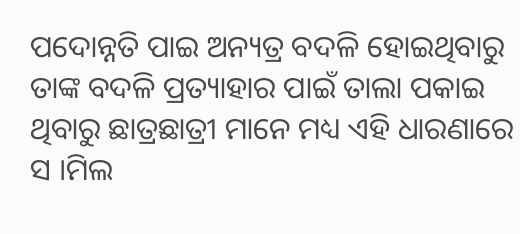ପଦୋନ୍ନତି ପାଇ ଅନ୍ୟତ୍ର ବଦଳି ହୋଇଥିବାରୁ ତାଙ୍କ ବଦଳି ପ୍ରତ୍ୟାହାର ପାଇଁ ତାଲା ପକାଇ ଥିବାରୁ ଛାତ୍ରଛାତ୍ରୀ ମାନେ ମଧ୍ୟ ଏହି ଧାରଣାରେ ସ ।ମିଲ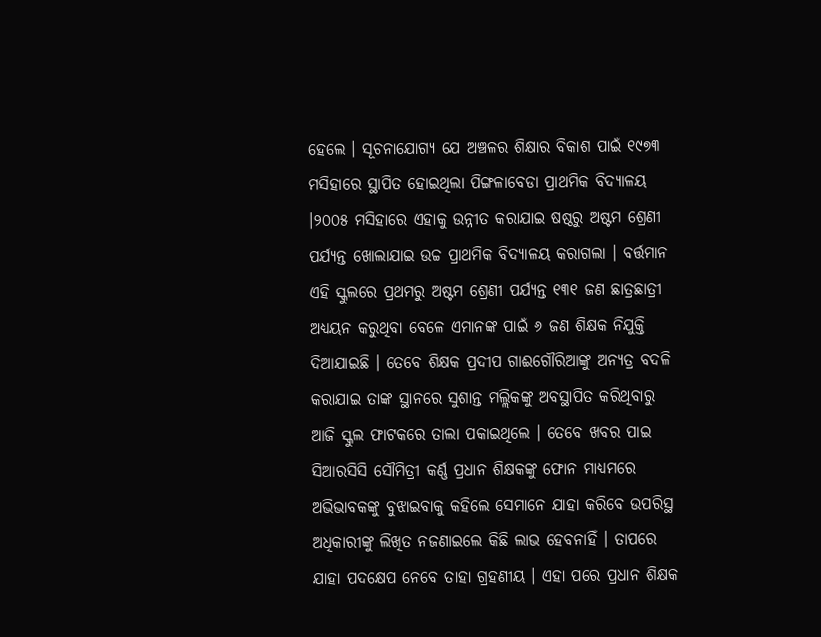ହେଲେ । ସୂଚନାଯୋଗ୍ୟ ଯେ ଅଞ୍ଚଳର ଶିକ୍ଷାର ବିକାଶ ପାଇଁ ୧୯୭୩ ମସିହାରେ ସ୍ଥାପିତ ହୋଇଥିଲା ପିଙ୍ଗଳାବେଡା ପ୍ରାଥମିକ ବିଦ୍ୟାଳୟ ।୨୦୦୫ ମସିହାରେ ଏହାକୁ ଉନ୍ନୀତ କରାଯାଇ ଷଷ୍ଠରୁ ଅଷ୍ଟମ ଶ୍ରେଣୀ ପର୍ଯ୍ୟନ୍ତ ଖୋଲାଯାଇ ଉଚ୍ଚ ପ୍ରାଥମିକ ବିଦ୍ୟାଳୟ କରାଗଲା । ବର୍ତ୍ତମାନ ଏହି ସ୍କୁଲରେ ପ୍ରଥମରୁ ଅଷ୍ଟମ ଶ୍ରେଣୀ ପର୍ଯ୍ୟନ୍ତ ୧୩୧ ଜଣ ଛାତ୍ରଛାତ୍ରୀ ଅଧ୍ୟୟନ କରୁଥିବା ବେଳେ ଏମାନଙ୍କ ପାଇଁ ୬ ଜଣ ଶିକ୍ଷକ ନିଯୁକ୍ତି ଦିଆଯାଇଛି । ତେବେ ଶିକ୍ଷକ ପ୍ରଦୀପ ଗାଈଗୌରିଆଙ୍କୁ ଅନ୍ୟତ୍ର ବଦଳି କରାଯାଇ ତାଙ୍କ ସ୍ଥାନରେ ସୁଶାନ୍ତ ମଲ୍ଲିକଙ୍କୁ ଅବସ୍ଥାପିତ କରିଥିବାରୁ ଆଜି ସ୍କୁଲ ଫାଟକରେ ତାଲା ପକାଇଥିଲେ । ତେବେ ଖବର ପାଇ ସିଆରସିସି ସୌମିତ୍ରୀ କର୍ଣ୍ଣ ପ୍ରଧାନ ଶିକ୍ଷକଙ୍କୁ ଫୋନ ମାଧ୍ୟମରେ ଅଭିଭାବକଙ୍କୁ ବୁଝାଇବାକୁ କହିଲେ ସେମାନେ ଯାହା କରିବେ ଉପରିସ୍ଥ ଅଧିକାରୀଙ୍କୁ ଲିଖିତ ନଜଣାଇଲେ କିଛି ଲାଭ ହେବନାହିଁ । ତାପରେ ଯାହା ପଦକ୍ଷେପ ନେବେ ତାହା ଗ୍ରହଣୀୟ । ଏହା ପରେ ପ୍ରଧାନ ଶିକ୍ଷକ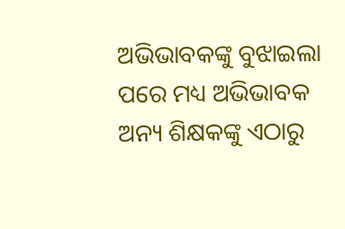ଅଭିଭାବକଙ୍କୁ ବୁଝାଇଲା ପରେ ମଧ୍ୟ ଅଭିଭାବକ ଅନ୍ୟ ଶିକ୍ଷକଙ୍କୁ ଏଠାରୁ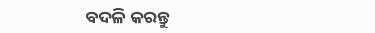ବଦଳି କରନ୍ତୁ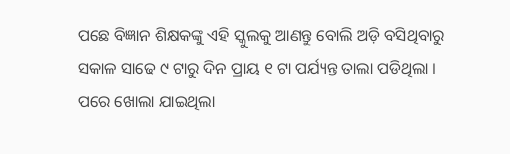ପଛେ ବିଜ୍ଞାନ ଶିକ୍ଷକଙ୍କୁ ଏହି ସ୍କୁଲକୁ ଆଣନ୍ତୁ ବୋଲି ଅଡ଼ି ବସିଥିବାରୁ ସକାଳ ସାଢେ ୯ ଟାରୁ ଦିନ ପ୍ରାୟ ୧ ଟା ପର୍ଯ୍ୟନ୍ତ ତାଲା ପଡିଥିଲା । ପରେ ଖୋଲା ଯାଇଥିଲା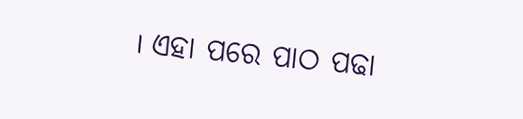। ଏହା ପରେ ପାଠ ପଢା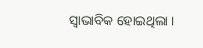ସ୍ୱାଭାବିକ ହୋଇଥିଲା ।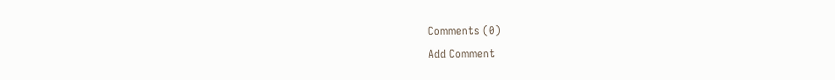Comments (0)
Add Comment